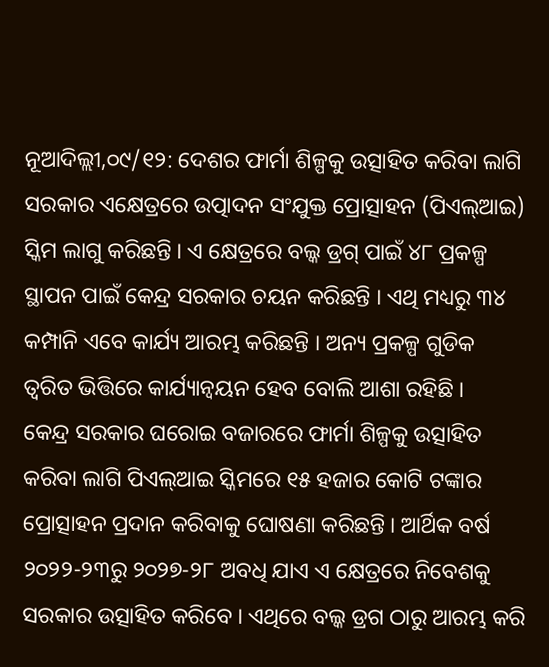ନୂଆଦିଲ୍ଲୀ,୦୯/୧୨: ଦେଶର ଫାର୍ମା ଶିଳ୍ପକୁ ଉତ୍ସାହିତ କରିବା ଲାଗି ସରକାର ଏକ୍ଷେତ୍ରରେ ଉତ୍ପାଦନ ସଂଯୁକ୍ତ ପ୍ରୋତ୍ସାହନ (ପିଏଲ୍ଆଇ) ସ୍କିମ ଲାଗୁ କରିଛନ୍ତି । ଏ କ୍ଷେତ୍ରରେ ବଲ୍କ ଡ୍ରଗ୍ ପାଇଁ ୪୮ ପ୍ରକଳ୍ପ ସ୍ଥାପନ ପାଇଁ କେନ୍ଦ୍ର ସରକାର ଚୟନ କରିଛନ୍ତି । ଏଥି ମଧ୍ୟରୁ ୩୪ କମ୍ପାନି ଏବେ କାର୍ଯ୍ୟ ଆରମ୍ଭ କରିଛନ୍ତି । ଅନ୍ୟ ପ୍ରକଳ୍ପ ଗୁଡିକ ତ୍ୱରିତ ଭିତ୍ତିରେ କାର୍ଯ୍ୟାନ୍ୱୟନ ହେବ ବୋଲି ଆଶା ରହିଛି ।
କେନ୍ଦ୍ର ସରକାର ଘରୋଇ ବଜାରରେ ଫାର୍ମା ଶିଳ୍ପକୁ ଉତ୍ସାହିତ କରିବା ଲାଗି ପିଏଲ୍ଆଇ ସ୍କିମରେ ୧୫ ହଜାର କୋଟି ଟଙ୍କାର ପ୍ରୋତ୍ସାହନ ପ୍ରଦାନ କରିବାକୁ ଘୋଷଣା କରିଛନ୍ତି । ଆର୍ଥିକ ବର୍ଷ ୨୦୨୨-୨୩ରୁ ୨୦୨୭-୨୮ ଅବଧି ଯାଏ ଏ କ୍ଷେତ୍ରରେ ନିବେଶକୁ ସରକାର ଉତ୍ସାହିତ କରିବେ । ଏଥିରେ ବଲ୍କ ଡ୍ରଗ ଠାରୁ ଆରମ୍ଭ କରି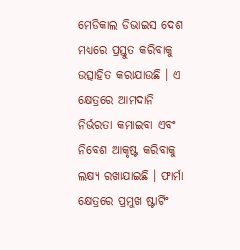ମେଡିକାଲ ଡିଭାଇସ ଦେଶ ମଧ୍ୟରେ ପ୍ରସ୍ତୁତ କରିବାକୁ ଉତ୍ସାହିତ କରାଯାଉଛି । ଏ କ୍ଷେତ୍ରରେ ଆମଦାନି ନିର୍ଭରତା କମାଇବା ଏବଂ ନିବେଶ ଆକୃଷ୍ଟ କରିବାକୁ ଲକ୍ଷ୍ୟ ରଖାଯାଇଛି । ଫାର୍ମା କ୍ଷେତ୍ରରେ ପ୍ରମୁଖ ଷ୍ଟାର୍ଟିଂ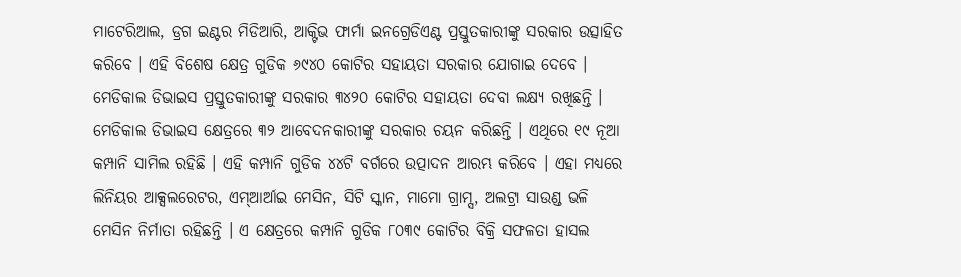ମାଟେରିଆଲ, ଡ୍ରଗ ଇଣ୍ଟର ମିଡିଆରି, ଆକ୍ଟିଭ ଫାର୍ମା ଇନଗ୍ରେଡିଏଣ୍ଟ ପ୍ରସ୍ତୁତକାରୀଙ୍କୁ ସରକାର ଉତ୍ସାହିତ କରିବେ । ଏହି ବିଶେଷ କ୍ଷେତ୍ର ଗୁଡିକ ୬୯୪୦ କୋଟିର ସହାୟତା ସରକାର ଯୋଗାଇ ଦେବେ । ମେଡିକାଲ ଡିଭାଇସ ପ୍ରସ୍ତୁତକାରୀଙ୍କୁ ସରକାର ୩୪୨୦ କୋଟିର ସହାୟତା ଦେବା ଲକ୍ଷ୍ୟ ରଖିଛନ୍ତି ।
ମେଡିକାଲ ଡିଭାଇସ କ୍ଷେତ୍ରରେ ୩୨ ଆବେଦନକାରୀଙ୍କୁ ସରକାର ଚୟନ କରିଛନ୍ତି । ଏଥିରେ ୧୯ ନୂଆ କମ୍ପାନି ସାମିଲ ରହିଛି । ଏହି କମ୍ପାନି ଗୁଡିକ ୪୪ଟି ବର୍ଗରେ ଉତ୍ପାଦନ ଆରମ୍ଭ କରିବେ । ଏହା ମଧ୍ୟରେ ଲିନିୟର ଆକ୍ସଲରେଟର, ଏମ୍ଆର୍ଆଇ ମେସିନ, ସିଟି ସ୍କାନ, ମାମୋ ଗ୍ରାମ୍ସ, ଅଲଟ୍ରା ସାଉଣ୍ଡ ଭଳି ମେସିନ ନିର୍ମାତା ରହିଛନ୍ତି । ଏ କ୍ଷେତ୍ରରେ କମ୍ପାନି ଗୁଡିକ ୮୦୩୯ କୋଟିର ବିକ୍ରି ସଫଳତା ହାସଲ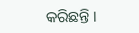କରିଛନ୍ତି ।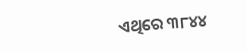ଏଥିରେ ୩୮୪୪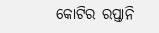କୋଟିର ରପ୍ତାନି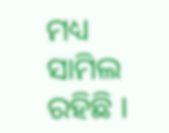ମଧ୍ୟ ସାମିଲ ରହିଛି ।